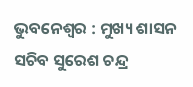ଭୁବନେଶ୍ୱର : ମୁଖ୍ୟ ଶାସନ ସଚିବ ସୁରେଶ ଚନ୍ଦ୍ର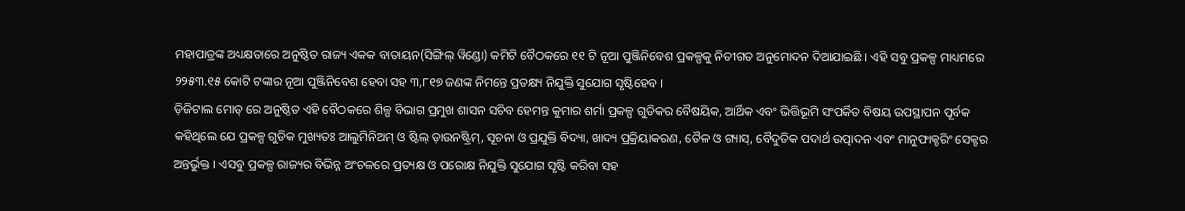ମହାପାତ୍ରଙ୍କ ଅଧ୍ୟକ୍ଷତାରେ ଅନୁଷ୍ଠିତ ରାଜ୍ୟ ଏକକ ବାତାୟନ(ସିଙ୍ଗିଲ୍ ୱିଣ୍ଡୋ) କମିଟି ବୈଠକରେ ୧୧ ଟି ନୂଆ ପୁଞ୍ଜିନିବେଶ ପ୍ରକଳ୍ପକୁ ନିତୀଗତ ଅନୁମୋଦନ ଦିଆଯାଇଛି । ଏହି ସବୁ ପ୍ରକଳ୍ପ ମାଧ୍ୟମରେ ୨୨୫୩.୧୫ କୋଟି ଟଙ୍କାର ନୂଆ ପୁଞ୍ଜିନିବେଶ ହେବା ସହ ୩,୮୧୭ ଜଣଙ୍କ ନିମନ୍ତେ ପ୍ରତକ୍ଷ୍ୟ ନିଯୁକ୍ତି ସୁଯୋଗ ସୃଷ୍ଟିହେବ ।
ଡ଼ିଜିଟାଲ ମୋଡ୍ ରେ ଅନୁଷ୍ଠିତ ଏହି ବୈଠକରେ ଶିଳ୍ପ ବିଭାଗ ପ୍ରମୁଖ ଶାସନ ସଚିବ ହେମନ୍ତ କୁମାର ଶର୍ମା ପ୍ରକଳ୍ପ ଗୁଡିକର ବୈଷୟିକ, ଆର୍ଥିକ ଏବଂ ଭିତ୍ତିଭୂମି ସଂପର୍କିତ ବିଷୟ ଉପସ୍ଥାପନ ପୂର୍ବକ କହିଥିଲେ ଯେ ପ୍ରକଳ୍ପ ଗୁଡିକ ମୁଖ୍ୟତଃ ଆଲୁମିନିଅମ୍ ଓ ଷ୍ଟିଲ୍ ଡ଼ାଉନଷ୍ଟ୍ରିମ୍, ସୂଚନା ଓ ପ୍ରଯୁକ୍ତି ବିଦ୍ୟା, ଖାଦ୍ୟ ପ୍ରକ୍ରିୟାକରଣ, ତୈଳ ଓ ଗ୍ୟାସ୍, ବୈଦୁତିକ ପଦାର୍ଥ ଉତ୍ପାଦନ ଏବଂ ମାନୁଫାକ୍ଚରିଂ ସେକ୍ଟର ଅନ୍ତର୍ଭୁକ୍ତ । ଏସବୁ ପ୍ରକଳ୍ପ ରାଜ୍ୟର ବିଭିନ୍ନ ଅଂଚଳରେ ପ୍ରତ୍ୟକ୍ଷ ଓ ପରୋକ୍ଷ ନିଯୁକ୍ତି ସୁଯୋଗ ସୃଷ୍ଟି କରିବା ସହ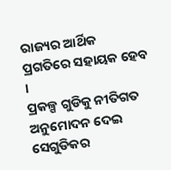ରାଜ୍ୟର ଆର୍ଥିକ ପ୍ରଗତିରେ ସହାୟକ ହେବ ।
ପ୍ରକଳ୍ପ ଗୁଡିକୁ ନୀତିଗତ ଅନୁମୋଦନ ଦେଇ ସେଗୁଡିକର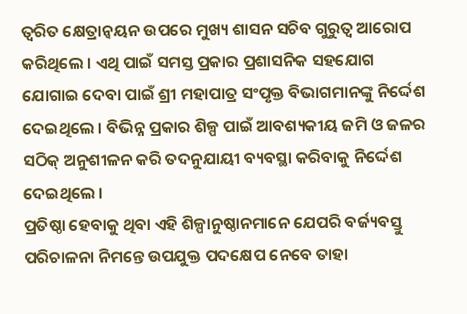ତ୍ୱରିତ କ୍ଷେତ୍ରାନ୍ୱୟନ ଉପରେ ମୁଖ୍ୟ ଶାସନ ସଚିବ ଗୁରୁତ୍ୱ ଆରୋପ କରିଥିଲେ । ଏଥି ପାଇଁ ସମସ୍ତ ପ୍ରକାର ପ୍ରଶାସନିକ ସହଯୋଗ ଯୋଗାଇ ଦେବା ପାଇଁ ଶ୍ରୀ ମହାପାତ୍ର ସଂପୃକ୍ତ ବିଭାଗମାନଙ୍କୁ ନିର୍ଦ୍ଦେଶ ଦେଇଥିଲେ । ବିଭିନ୍ନ ପ୍ରକାର ଶିଳ୍ପ ପାଇଁ ଆବଶ୍ୟକୀୟ ଜମି ଓ ଜଳର ସଠିକ୍ ଅନୁଶୀଳନ କରି ତଦନୁଯାୟୀ ବ୍ୟବସ୍ଥା କରିବାକୁ ନିର୍ଦ୍ଦେଶ ଦେଇଥିଲେ ।
ପ୍ରତିଷ୍ଠା ହେବାକୁ ଥିବା ଏହି ଶିଳ୍ପାନୁଷ୍ଠାନମାନେ ଯେପରି ବର୍ଜ୍ୟବସ୍ତୁ ପରିଚାଳନା ନିମନ୍ତେ ଉପଯୁକ୍ତ ପଦକ୍ଷେପ ନେବେ ତାହା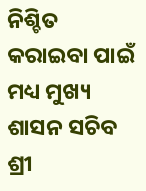ନିଶ୍ଚିତ କରାଇବା ପାଇଁ ମଧ୍ୟ ମୁଖ୍ୟ ଶାସନ ସଚିବ ଶ୍ରୀ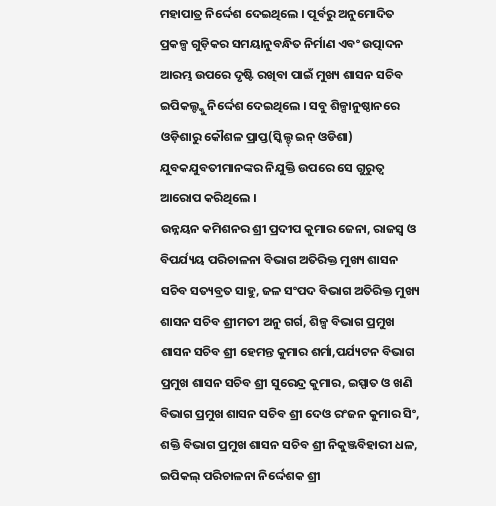ମହାପାତ୍ର ନିର୍ଦ୍ଦେଶ ଦେଇଥିଲେ । ପୂର୍ବରୁ ଅନୁମୋଦିତ ପ୍ରକଳ୍ପ ଗୁଡ଼ିକର ସମୟାନୁବନ୍ଧିତ ନିର୍ମାଣ ଏବଂ ଉତ୍ପାଦନ ଆରମ୍ଭ ଉପରେ ଦୃଷ୍ଟି ରଖିବା ପାଇଁ ମୁଖ୍ୟ ଶାସନ ସଚିବ ଇପିକଲ୍ଙ୍କୁ ନିର୍ଦ୍ଦେଶ ଦେଇଥିଲେ । ସବୁ ଶିଳ୍ପାନୁଷ୍ଠାନରେ ଓଡ଼ିଶାରୁ କୌଶଳ ପ୍ରାପ୍ତ(ସ୍କିଲ୍ଡ୍ ଇନ୍ ଓଡିଶା) ଯୁବକଯୁବତୀମାନଙ୍କର ନିଯୁକ୍ତି ଉପରେ ସେ ଗୁରୁତ୍ୱ ଆରୋପ କରିଥିଲେ ।
ଉନ୍ନୟନ କମିଶନର ଶ୍ରୀ ପ୍ରଦୀପ କୁମାର ଜେନା, ରାଜସ୍ୱ ଓ ବିପର୍ଯ୍ୟୟ ପରିଚାଳନା ବିଭାଗ ଅତିରିକ୍ତ ମୁଖ୍ୟ ଶାସନ ସଚିବ ସତ୍ୟବ୍ରତ ସାହୁ, ଜଳ ସଂପଦ ବିଭାଗ ଅତିରିକ୍ତ ମୁଖ୍ୟ ଶାସନ ସଚିବ ଶ୍ରୀମତୀ ଅନୁ ଗର୍ଗ, ଶିଳ୍ପ ବିଭାଗ ପ୍ରମୁଖ ଶାସନ ସଚିବ ଶ୍ରୀ ହେମନ୍ତ କୁମାର ଶର୍ମା,ପର୍ଯ୍ୟଟନ ବିଭାଗ ପ୍ରମୁଖ ଶାସନ ସଚିବ ଶ୍ରୀ ସୁରେନ୍ଦ୍ର କୁମାର, ଇସ୍ପାତ ଓ ଖଣି ବିଭାଗ ପ୍ରମୁଖ ଶାସନ ସଚିବ ଶ୍ରୀ ଦେଓ ରଂଜନ କୁମାର ସିଂ, ଶକ୍ତି ବିଭାଗ ପ୍ରମୁଖ ଶାସନ ସଚିବ ଶ୍ରୀ ନିକୁଞ୍ଜବିହାରୀ ଧଳ, ଇପିକଲ୍ ପରିଚାଳନା ନିର୍ଦ୍ଦେଶକ ଶ୍ରୀ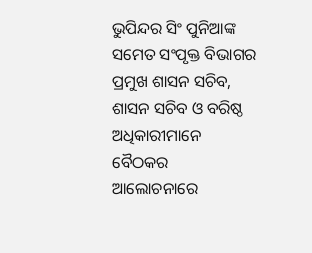ଭୁପିନ୍ଦର ସିଂ ପୁନିଆଙ୍କ ସମେତ ସଂପୃକ୍ତ ବିଭାଗର ପ୍ରମୁଖ ଶାସନ ସଚିବ, ଶାସନ ସଚିବ ଓ ବରିଷ୍ଠ ଅଧିକାରୀମାନେ ବୈଠକର ଆଲୋଚନାରେ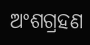ଅଂଶଗ୍ରହଣ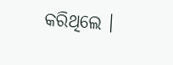କରିଥିଲେ ।